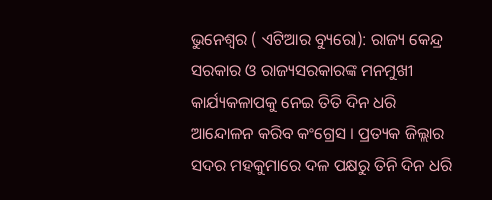ଭୁନେଶ୍ୱର ( ଏଟିଆର ବ୍ୟୁରୋ): ରାଜ୍ୟ କେନ୍ଦ୍ର ସରକାର ଓ ରାଜ୍ୟସରକାରଙ୍କ ମନମୁଖୀ କାର୍ଯ୍ୟକଳାପକୁ ନେଇ ତିତି ଦିନ ଧରି ଆନ୍ଦୋଳନ କରିବ କଂଗ୍ରେସ । ପ୍ରତ୍ୟକ ଜିଲ୍ଲାର ସଦର ମହକୁମାରେ ଦଳ ପକ୍ଷରୁ ତିନି ଦିନ ଧରି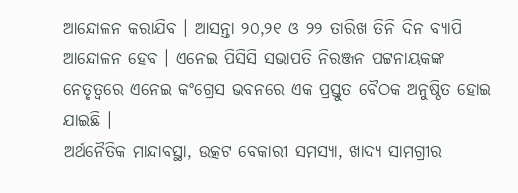ଆନ୍ଦୋଳନ କରାଯିବ । ଆସନ୍ତା ୨୦,୨୧ ଓ ୨୨ ତାରିଖ ତିନି ଦିନ ବ୍ୟାପି ଆନ୍ଦୋଳନ ହେବ । ଏନେଇ ପିସିସି ସଭାପତି ନିରଞ୍ଜନ ପଟ୍ଟନାୟକଙ୍କ ନେତୃତ୍ୱରେ ଏନେଇ କଂଗ୍ରେସ ଭବନରେ ଏକ ପ୍ରସ୍ତୁତ ବୈଠକ ଅନୁଷ୍ଠିତ ହୋଇ ଯାଇଛି ।
ଅର୍ଥନୈତିକ ମାନ୍ଦାବସ୍ଥା, ଉତ୍କଟ ବେକାରୀ ସମସ୍ୟା, ଖାଦ୍ୟ ସାମଗ୍ରୀର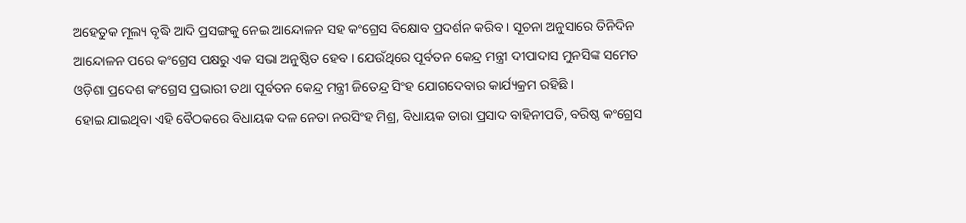ଅହେତୁକ ମୂଲ୍ୟ ବୃଦ୍ଧି ଆଦି ପ୍ରସଙ୍ଗକୁ ନେଇ ଆନ୍ଦୋଳନ ସହ କଂଗ୍ରେସ ବିକ୍ଷୋବ ପ୍ରଦର୍ଶନ କରିବ । ସୂଚନା ଅନୁସାରେ ତିନିଦିନ ଆନ୍ଦୋଳନ ପରେ କଂଗ୍ରେସ ପକ୍ଷରୁ ଏକ ସଭା ଅନୁଷ୍ଠିତ ହେବ । ଯେଉଁଥିରେ ପୂର୍ବତନ କେନ୍ଦ୍ର ମନ୍ତ୍ରୀ ଦୀପାଦାସ ମୁନସିଙ୍କ ସମେତ ଓଡ଼ିଶା ପ୍ରଦେଶ କଂଗ୍ରେସ ପ୍ରଭାରୀ ତଥା ପୂର୍ବତନ କେନ୍ଦ୍ର ମନ୍ତ୍ରୀ ଜିତେନ୍ଦ୍ର ସିଂହ ଯୋଗଦେବାର କାର୍ଯ୍ୟକ୍ରମ ରହିଛି ।
ହୋଇ ଯାଇଥିବା ଏହି ବୈଠକରେ ବିଧାୟକ ଦଳ ନେତା ନରସିଂହ ମିଶ୍ର, ବିଧାୟକ ତାରା ପ୍ରସାଦ ବାହିନୀପତି, ବରିଷ୍ଠ କଂଗ୍ରେସ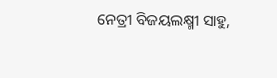ନେତ୍ରୀ ବିଜୟଲକ୍ଷ୍ମୀ ସାହୁ,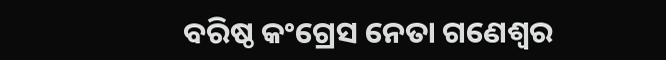ବରିଷ୍ଠ କଂଗ୍ରେସ ନେତା ଗଣେଶ୍ବର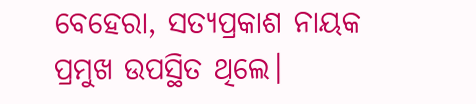ବେହେରା, ସତ୍ୟପ୍ରକାଶ ନାୟକ ପ୍ରମୁଖ ଉପସ୍ଥିତ ଥିଲେ।